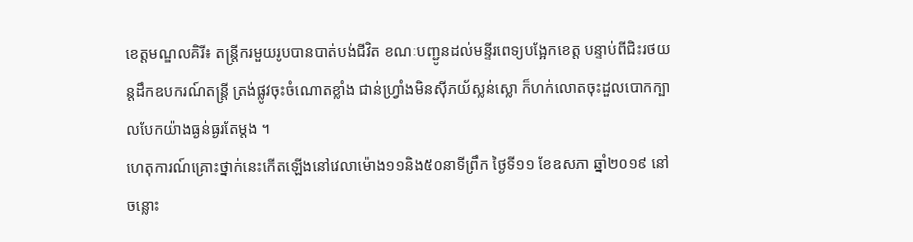ខេត្តមណ្ឌលគិរី៖ តន្ត្រីករមួយរូបបានបាត់បង់ជីវិត ខណៈបញ្ជូនដល់មន្ទីរពេទ្យបង្អែកខេត្ត បន្ទាប់ពីជិះរថយន្តដឹកឧបករណ៍តន្រ្តី ត្រង់ផ្លូវចុះចំណោតខ្លាំង ជាន់ហ្វ្រាំងមិនស៊ីភយ័ស្លន់ស្លោ ក៏ហក់លោតចុះដួលបោកក្បាលបែកយ៉ាងធ្ងន់ធ្ងរតែម្តង ។
ហេតុការណ៍គ្រោះថ្នាក់នេះកើតឡើងនៅវេលាម៉ោង១១និង៥០នាទីព្រឹក ថ្ងៃទី១១ ខែឧសភា ឆ្នាំ២០១៩ នៅចន្លោះ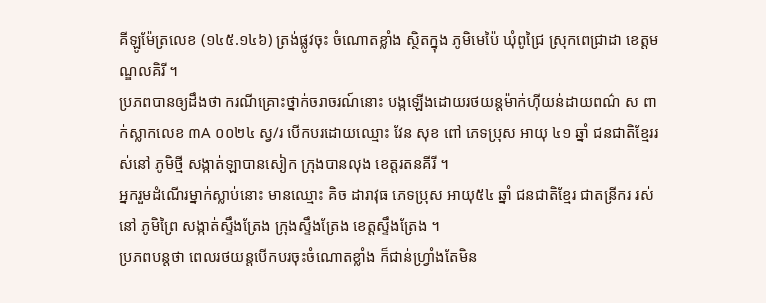គីឡូម៉ែត្រលេខ (១៤៥.១៤៦) ត្រង់ផ្លូវចុះ ចំណោតខ្លាំង ស្ថិតក្នុង ភូមិមេប៉ៃ ឃុំពូជ្រៃ ស្រុកពេជ្រាដា ខេត្តមណ្ឌលគិរី ។
ប្រភពបានឲ្យដឹងថា ករណីគ្រោះថ្នាក់ចរាចរណ៍នោះ បង្កឡើងដោយរថយន្ដម៉ាក់ហ៊ីយន់ដាយពណ៌ ស ពាក់ស្លាកលេខ ៣A ០០២៤ ស្វ/រ បើកបរដោយឈ្មោះ វែន សុខ ពៅ ភេទប្រុស អាយុ ៤១ ឆ្នាំ ជនជាតិខ្មែររស់នៅ ភូមិថ្មី សង្កាត់ឡាបានសៀក ក្រុងបានលុង ខេត្តរតនគីរី ។
អ្នករួមដំណើរម្នាក់ស្លាប់នោះ មានឈ្មោះ គិច ដារាវុធ ភេទប្រុស អាយុ៥៤ ឆ្នាំ ជនជាតិខ្មែរ ជាតន្រីករ រស់នៅ ភូមិព្រៃ សង្កាត់ស្ទឹងត្រែង ក្រុងស្ទឹងត្រែង ខេត្តស្ទឹងត្រែង ។
ប្រភពបន្តថា ពេលរថយន្ដបើកបរចុះចំណោតខ្លាំង ក៏ជាន់ហ្រ្វាំងតែមិន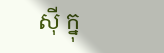ស៊ី ក្នុ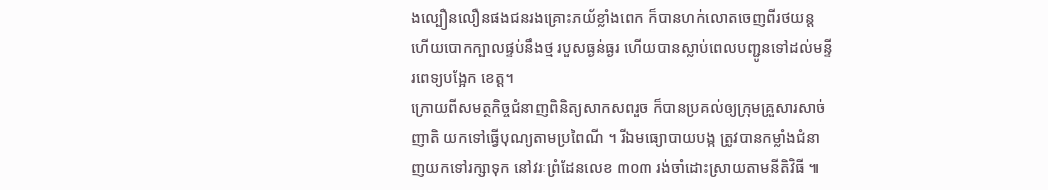ងល្បឿនលឿនផងជនរងគ្រោះភយ័ខ្លាំងពេក ក៏បានហក់លោតចេញពីរថយន្ត ហើយបោកក្បាលផ្ទប់នឹងថ្ម របួសធ្ងន់ធ្ងរ ហើយបានស្លាប់ពេលបញ្ជូនទៅដល់មន្ទីរពេទ្យបង្អែក ខេត្ត។
ក្រោយពីសមត្ថកិច្ចជំនាញពិនិត្យសាកសពរួច ក៏បានប្រគល់ឲ្យក្រុមគ្រួសារសាច់ញាតិ យកទៅធ្វើបុណ្យតាមប្រពៃណី ។ រីឯមធ្យោបាយបង្ក ត្រូវបានកម្លាំងជំនាញយកទៅរក្សាទុក នៅវរៈព្រំដែនលេខ ៣០៣ រង់ចាំដោះស្រាយតាមនីតិវិធី ៕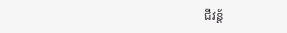ជីវន្ត័